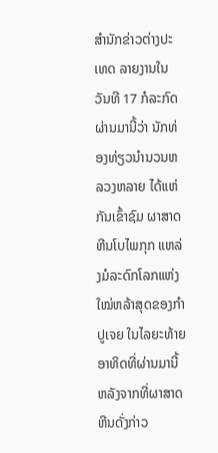ສຳນັກຂ່າວຕ່າງປະເທດ ລາຍງານໃນວັນທີ 17 ກໍລະກົດຜ່ານມານີ້ວ່າ ນັກທ່ອງທ່ຽວນຳນວນຫລວງຫລາຍ ໄດ້ແຫ່ກັນເຂົ້າຊົມ ຜາສາດຫີນໂບໄພກຸກ ແຫລ່ງມໍລະດົກໂລກແຫ່ງໃໝ່ຫລ້າສຸດຂອງກຳປູເຈຍ ໃນໄລຍະທ້າຍອາທິດທີ່ຜ່ານມານີ້ ຫລັງຈາກທີ່ຜາສາດຫີນດັ່ງກ່າວ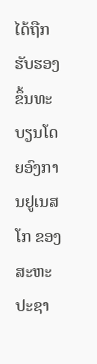ໄດ້ຖືກຮັບຮອງຂຶ້ນທະບຽນໂດຍອົງການຢູເນສໂກ ຂອງສະຫະປະຊາ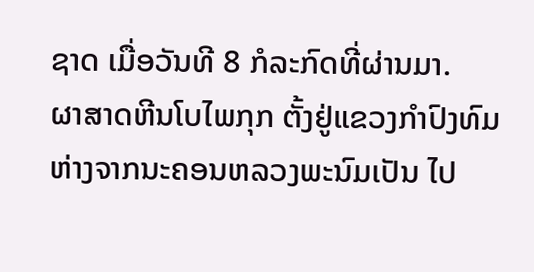ຊາດ ເມື່ອວັນທີ 8 ກໍລະກົດທີ່ຜ່ານມາ.
ຜາສາດຫີນໂບໄພກຸກ ຕັ້ງຢູ່ແຂວງກຳປົງທົມ ຫ່າງຈາກນະຄອນຫລວງພະນົມເປັນ ໄປ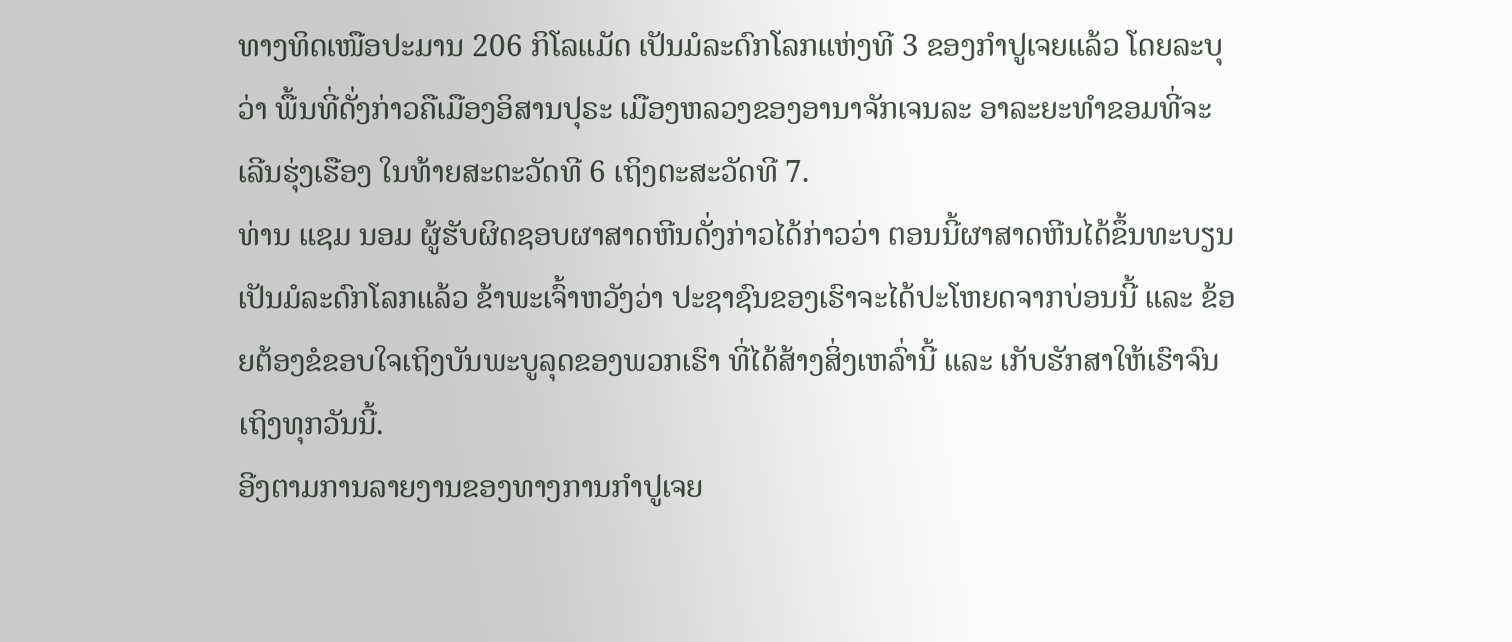ທາງທິດເໜືອປະມານ 206 ກິໂລແມັດ ເປັນມໍລະດົກໂລກແຫ່ງທີ 3 ຂອງກຳປູເຈຍແລ້ວ ໂດຍລະບຸວ່າ ພື້ນທີ່ດັ່ງກ່າວຄືເມືອງອິສານປຸຣະ ເມືອງຫລວງຂອງອານາຈັກເຈນລະ ອາລະຍະທຳຂອມທີ່ຈະເລີນຮຸ່ງເຮືອງ ໃນທ້າຍສະຕະວັດທີ 6 ເຖິງຕະສະວັດທີ 7.
ທ່ານ ແຊມ ນອມ ຜູ້ຮັບຜິດຊອບຜາສາດຫີນດັ່ງກ່າວໄດ້ກ່າວວ່າ ຕອນນີ້ຜາສາດຫີນໄດ້ຂຶ້ນທະບຽນເປັນມໍລະດົກໂລກແລ້ວ ຂ້າພະເຈົ້າຫວັງວ່າ ປະຊາຊົນຂອງເຮົາຈະໄດ້ປະໂຫຍດຈາກບ່ອນນີ້ ແລະ ຂ້ອຍຕ້ອງຂໍຂອບໃຈເຖິງບັນພະບູລຸດຂອງພວກເຮົາ ທີ່ໄດ້ສ້າງສິ່ງເຫລົ່ານີ້ ແລະ ເກັບຮັກສາໃຫ້ເຮົາຈົນເຖິງທຸກວັນນີ້.
ອີງຕາມການລາຍງານຂອງທາງການກຳປູເຈຍ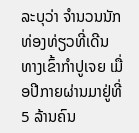ລະບຸວ່າ ຈຳນວນນັກທ່ອງທ່ຽວທີ່ເດີນທາງເຂົ້າກຳປູເຈຍ ເມື່ອປີກາຍຜ່ານມາຢູ່ທີ່ 5 ລ້ານຄົນ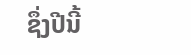ຊຶ່ງປີນີ້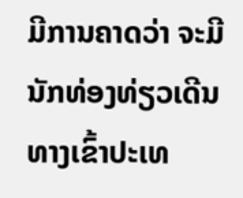ມີການຄາດວ່າ ຈະມີນັກທ່ອງທ່ຽວເດີນທາງເຂົ້າປະເທ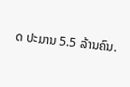ດ ປະມານ 5.5 ລ້ານຄົນ.